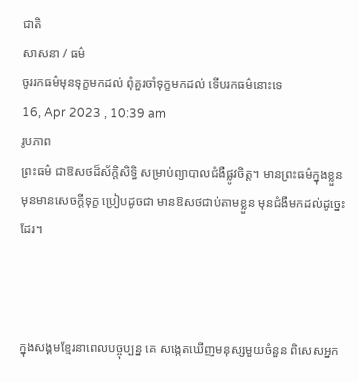ជាតិ
សាសនា / ធម៌
ចូររកធម៌មុនទុក្ខមកដល់ ពុំគួរចាំទុក្ខមកដល់ ទើបរកធម៌នោះទេ
16, Apr 2023 , 10:39 am
រូបភាព
ព្រះធម៌ ជាឱសថដ៏ស័ក្តិសិទ្ធិ សម្រាប់ព្យាបាលជំងឺផ្លូវចិត្ត។ មានព្រះធម៌ក្នុងខ្លួន មុនមានសេចក្តីទុក្ខ ប្រៀបដូចជា មានឱសថជាប់តាមខ្លួន មុនជំងឺមកដល់ដូច្នេះដែរ។



ក្នុងសង្គមខ្មែរនាពេលបច្ចុប្បន្ន គេ សង្កេតឃើញមនុស្សមួយចំនួន ពិសេសអ្នក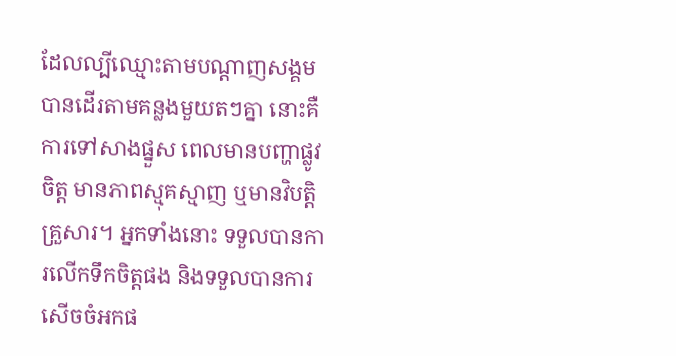ដែលល្បីឈ្មោះតាមបណ្តាញសង្គម បានដើរតាមគន្លងមួយតៗគ្នា នោះគឺការទៅសាងផ្នួស ពេលមានបញ្ហាផ្លូវចិត្ត មានភាពស្មុគស្មាញ ឬមានវិបត្តិគ្រួសារ។ អ្នកទាំងនោះ ទទួលបានការលើកទឹកចិត្តផង និងទទួលបានការសើចចំអកផ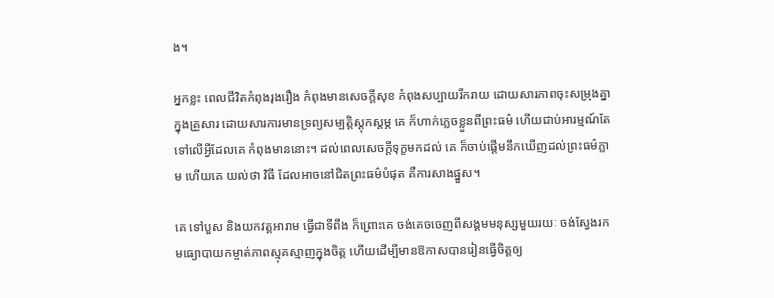ង។

អ្នកខ្លះ ពេលជីវិតកំពុងរុងរឿង កំពុងមានសេចក្តីសុខ កំពុងសប្បាយរីករាយ ដោយសារភាពចុះសម្រុងគ្នាក្នុងគ្រួសារ ដោយសារការមានទ្រព្យសម្បត្តិស្តុកស្តម្ភ គេ ក៏ហាក់ភ្លេចខ្លួនពីព្រះធម៌ ហើយជាប់អារម្មណ៍តែទៅលើអ្វីដែលគេ កំពុងមាននោះ។ ដល់ពេលសេចក្តីទុក្ខមកដល់ គេ ក៏ចាប់ផ្តើមនឹកឃើញដល់ព្រះធម៌ភ្លាម ហើយគេ យល់ថា វិធី ដែលអាចនៅជិតព្រះធម៌បំផុត គឺការសាងផ្នួស។

គេ ទៅបួស និងយកវត្តអារាម ធ្វើជាទីពឹង ក៏ព្រោះគេ ចង់គេចចេញពីសង្គមមនុស្សមួយរយៈ ចង់ស្វែងរកមធ្យោបាយកម្ចាត់ភាពស្មុគស្មាញក្នុងចិត្ត ហើយដើម្បីមានឱកាសបានរៀនធ្វើចិត្តឲ្យ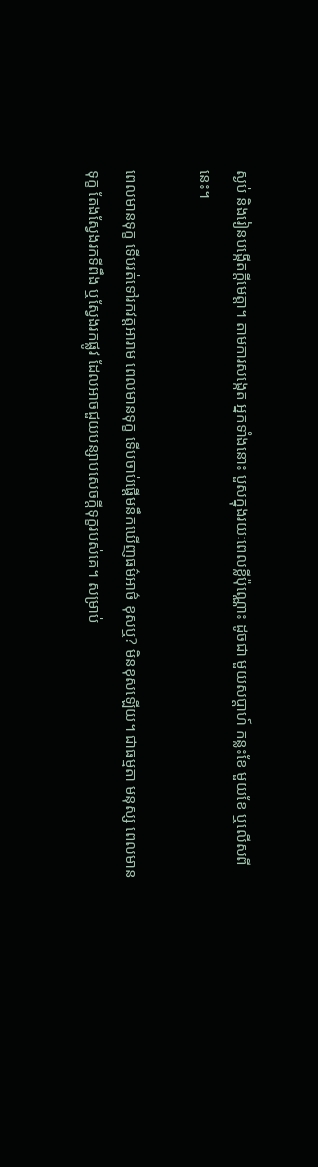ស្ងប់ និងរៀនបង្កើតក្តីមេត្តា។ តាមការសង្កេត អ្នកទាំងនោះ បួសក្នុងរយៈពេលខ្លីប៉ុណ្ណោះ ដូចជា មួយសប្តាហ៍ កន្លះខែ មួយខែ ឬលើសពីនេះ។

ពេលមានទុក្ខ ទើបរត់ទៅរកវត្តអារាម ពេលមានទុក្ខ ទើបចាប់ផ្តើមនឹកឃើញធម៌អាថ៌ ខុសឬ? មិនខុសឡើយ។ ជាធម្មតា មនុស្ស ពេលមានទុក្ខ តែងស្វែងរកទីពឹង ឬស្វែងរកផ្លូវ ដែលអាចជួយបន្សាបសេចក្តីទុក្ខរបស់គេ។ សម្រាប់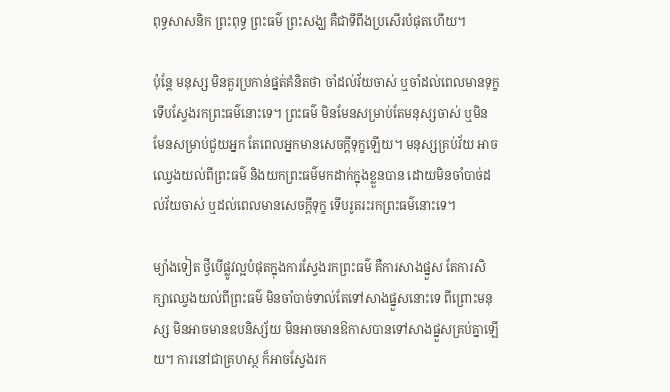ពុទ្ធសាសនិក ព្រះពុទ្ធ ព្រះធម៌ ព្រះសង្ឃ គឺជាទីពឹងប្រសើរបំផុតហើយ។

ប៉ុន្តែ មនុស្ស មិនគួរប្រកាន់ផ្នត់គំនិតថា ចាំដល់វ័យចាស់ ឬចាំដល់ពេលមានទុក្ខ ទើបស្វែងរកព្រះធម៌នោះទេ។ ព្រះធម៌ មិនមែនសម្រាប់តែមនុស្សចាស់ ឬមិនមែនសម្រាប់ជួយអ្នក តែពេលអ្នកមានសេចក្តីទុក្ខឡើយ។ មនុស្សគ្រប់វ័យ អាចឈ្វេងយល់ពីព្រះធម៌ និងយកព្រះធម៌មកដាក់ក្នុងខ្លួនបាន ដោយមិនចាំបាច់ដល់វ័យចាស់ ឬដល់ពេលមានសេចក្តីទុក្ខ ទើបរូតរះរកព្រះធម៌នោះទេ។

ម្យ៉ាងទៀត ថ្វីបើផ្លូវល្អបំផុតក្នុងការស្វែងរកព្រះធម៌ គឺការសាងផ្នួស តែការសិក្សាឈ្វេងយល់ពីព្រះធម៌ មិនចាំបាច់ទាល់តែទៅសាងផ្នួសនោះទេ ពីព្រោះមនុស្ស មិនអាចមានឧបនិស្ស័យ មិនអាចមានឱកាសបានទៅសាងផ្នួសគ្រប់គ្នាឡើយ។ ការនៅជាគ្រហស្ថ ក៏អាចស្វែងរក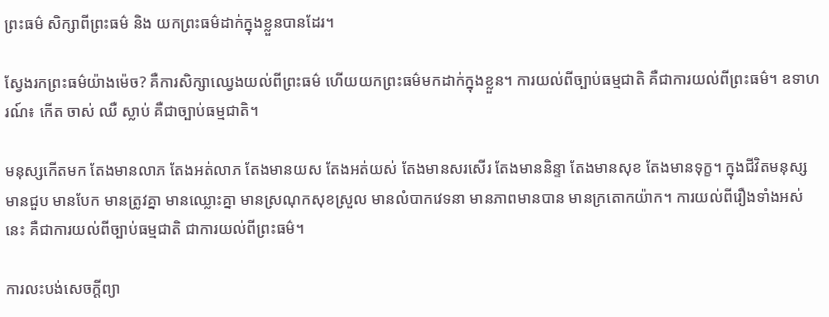ព្រះធម៌ សិក្សាពីព្រះធម៌ និង យកព្រះធម៌ដាក់ក្នុងខ្លួនបានដែរ។

ស្វែងរកព្រះធម៌យ៉ាងម៉េច? គឺការសិក្សាឈ្វេងយល់ពីព្រះធម៌ ហើយយកព្រះធម៌មកដាក់ក្នុងខ្លួន។ ការយល់ពីច្បាប់ធម្មជាតិ គឺជាការយល់ពីព្រះធម៌។ ឧទាហរណ៍៖ កើត ចាស់ ឈឺ ស្លាប់ គឺជាច្បាប់ធម្មជាតិ។

មនុស្សកើតមក តែងមានលាភ តែងអត់លាភ តែងមានយស តែងអត់យស់ តែងមានសរសើរ តែងមាននិន្ទា តែងមានសុខ តែងមានទុក្ខ។ ក្នុងជីវិតមនុស្ស មានជួប មានបែក មានត្រូវគ្នា មានឈ្លោះគ្នា មានស្រណុកសុខស្រួល មានលំបាកវេទនា មានភាពមានបាន មានក្រតោកយ៉ាក។ ការយល់ពីរឿងទាំងអស់នេះ គឺជាការយល់ពីច្បាប់ធម្មជាតិ ជាការយល់ពីព្រះធម៌។

ការលះបង់សេចក្តីព្យា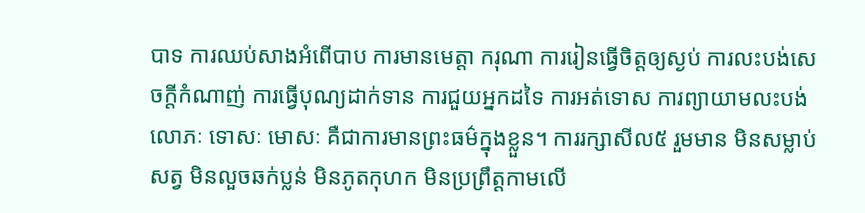បាទ ការឈប់សាងអំពើបាប ការមានមេត្តា ករុណា ការរៀនធ្វើចិត្តឲ្យស្ងប់ ការលះបង់សេចក្តីកំណាញ់ ការធ្វើបុណ្យដាក់ទាន ការជួយអ្នកដទៃ ការអត់ទោស ការព្យាយាមលះបង់លោភៈ ទោសៈ មោសៈ គឺជាការមានព្រះធម៌ក្នុងខ្លួន។ ការរក្សាសីល៥ រួមមាន មិនសម្លាប់សត្វ មិនលួចឆក់ប្លន់ មិនភូតកុហក មិនប្រព្រឹត្តកាមលើ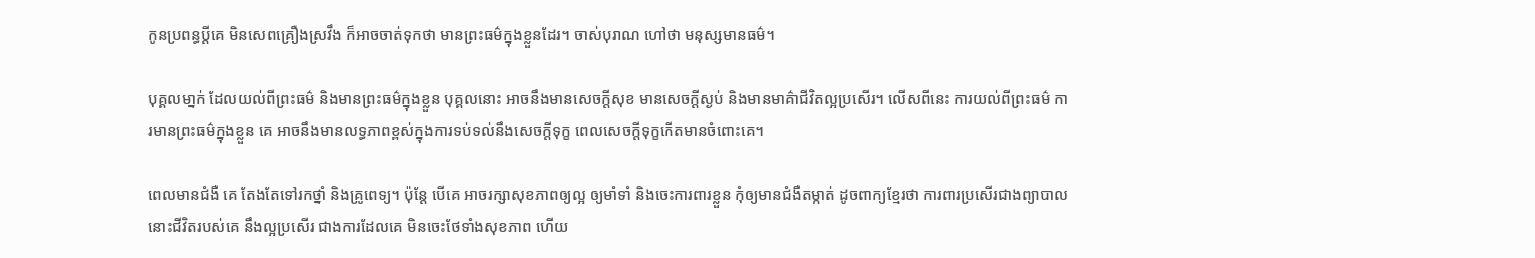កូនប្រពន្ធប្តីគេ មិនសេពគ្រឿងស្រវឹង ក៏អាចចាត់ទុកថា មានព្រះធម៌ក្នុងខ្លួនដែរ។ ចាស់បុរាណ ហៅថា មនុស្សមានធម៌។

បុគ្គលមា្នក់ ដែលយល់ពីព្រះធម៌ និងមានព្រះធម៌ក្នុងខ្លួន បុគ្គលនោះ អាចនឹងមានសេចក្តីសុខ មានសេចក្តីស្ងប់ និងមានមាគ៌ាជីវិតល្អប្រសើរ។ លើសពីនេះ ការយល់ពីព្រះធម៌ ការមានព្រះធម៌ក្នុងខ្លួន គេ អាចនឹងមានលទ្ធភាពខ្ពស់ក្នុងការទប់ទល់នឹងសេចក្តីទុក្ខ ពេលសេចក្តីទុក្ខកើតមានចំពោះគេ។

ពេលមានជំងឺ គេ តែងតែទៅរកថ្នាំ និងគ្រូពេទ្យ។ ប៉ុន្តែ បើគេ អាចរក្សាសុខភាពឲ្យល្អ ឲ្យមាំទាំ និងចេះការពារខ្លួន កុំឲ្យមានជំងឺតម្កាត់ ដូចពាក្យខ្មែរថា ការពារប្រសើរជាងព្យាបាល នោះជីវិតរបស់គេ នឹងល្អប្រសើរ ជាងការដែលគេ មិនចេះថែទាំងសុខភាព ហើយ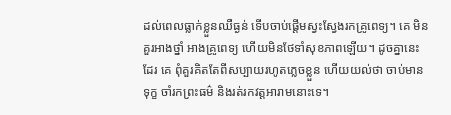ដល់ពេលធ្លាក់ខ្លួនឈឺធ្ងន់ ទើបចាប់ផ្តើមស្វះស្វែងរកគ្រូពេទ្យ។ គេ មិនគួរអាងថ្នាំ អាងគ្រូពេទ្យ ហើយមិនថែទាំសុខភាពឡើយ។ ដូចគ្នានេះដែរ គេ ពុំគួរគិតតែពីសប្បាយរហូតភ្លេចខ្លួន ហើយយល់ថា ចាប់មានទុក្ខ ចាំរកព្រះធម៌ និងរត់រកវត្តអារាមនោះទេ។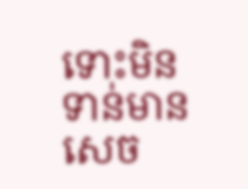ទោះមិនទាន់មានសេច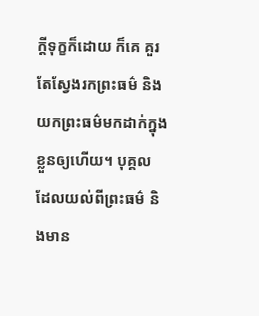ក្តីទុក្ខក៏ដោយ ក៏គេ គួរតែស្វែងរកព្រះធម៌ និងយកព្រះធម៌មកដាក់ក្នុងខ្លួនឲ្យហើយ។ បុគ្គល ដែលយល់ពីព្រះធម៌ និងមាន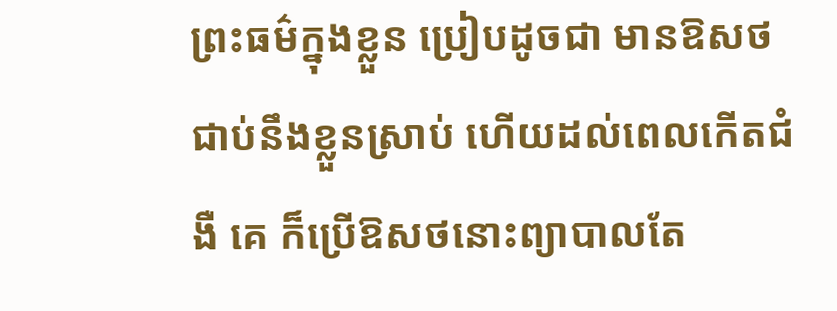ព្រះធម៌ក្នុងខ្លួន ប្រៀបដូចជា មានឱសថជាប់នឹងខ្លួនស្រាប់ ហើយដល់ពេលកើតជំងឺ គេ ក៏ប្រើឱសថនោះព្យាបាលតែ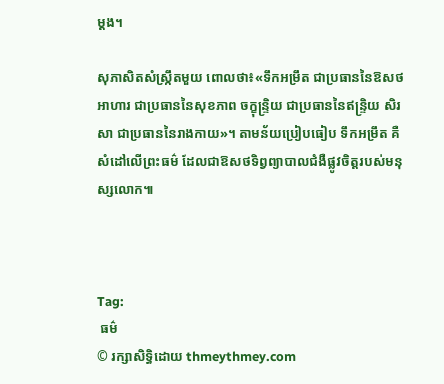ម្តង។

សុភាសិតសំស្រ្កឹតមួយ ពោលថា៖«ទឹកអម្រឹត ជាប្រធាននៃឱសថ អាហារ ជាប្រធាននៃសុខភាព ចក្ខុន្រ្ទិយ ជាប្រធាននៃឥន្ទ្រិយ សិរសា ជាប្រធាននៃរាងកាយ»។ តាមន័យប្រៀបធៀប ទឹកអម្រឹត គឺសំដៅលើព្រះធម៌ ដែលជាឱសថទិព្វព្យាបាលជំងឺផ្លូវចិត្តរបស់មនុស្សលោក៕



Tag:
 ធម៌
© រក្សាសិទ្ធិដោយ thmeythmey.com